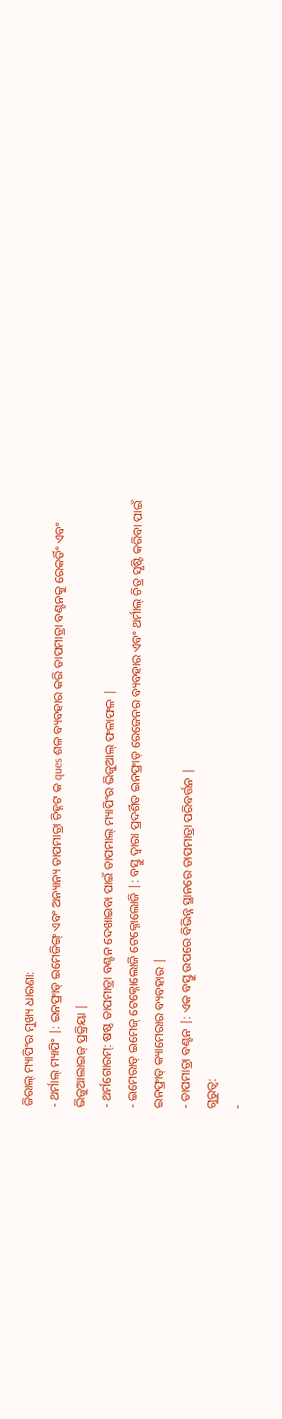ଜିରାଲ୍ ମ୍ୟାପିଂର ମୁଖ୍ୟ ଧାରଣା:
- ଥର୍ମାଲ୍ ମ୍ୟାପିଂ |: ଇନଫ୍ରାଡ୍ ଇମେଜିଙ୍ଗ୍ ଏବଂ ଅନ୍ୟାନ୍ୟ ତାପମାତ୍ରା ଚିହ୍ନଟ କ ques ଶଳ ବ୍ୟବହାର କରି ତାପମାତ୍ରା ବଣ୍ଟନକୁ ରେକର୍ଡିଂ ଏବଂ ଭିଜୁଆଲାଇଜ୍ ପ୍ରକ୍ରିୟା |
- ଥର୍ମଗୋରମ୍: ଷଷ୍ଠ ତାପମାତ୍ରା ବଣ୍ଟନ ଦେଖାଇବା ପାଇଁ ତାପମାଲ୍ ମ୍ୟାପିଂର ଭିଜୁଆଲ୍ ଫଳାଫଳ |
- ଇମେରାଡ୍ ଇମେଜ୍ ଟେକ୍ନୋଲୋଜି ଟେକ୍ନୋଲୋଜି |: ବସ୍ତୁ ଦ୍ୱାରା ପ୍ରଦର୍ଶିତ ଇନଫ୍ରାଡ୍ ରେଜେନର ବ୍ୟବହାର ଏବଂ ଥର୍ମାଲ୍ ଚିତ୍ର ସୃଷ୍ଟି କରିବା ପାଇଁ ଇନଫ୍ରାଡ୍ କ୍ୟାମେରାର ବ୍ୟବହାର |
- ତାପମାତ୍ରା ବଣ୍ଟନ |: ଏକ ବସ୍ତୁ ଉପରେ ବିଭିନ୍ନ ସ୍ଥାନରେ ତାପମାତ୍ରା ପରିବର୍ତ୍ତନ |
ଗୁରୁତ୍ୱ:
-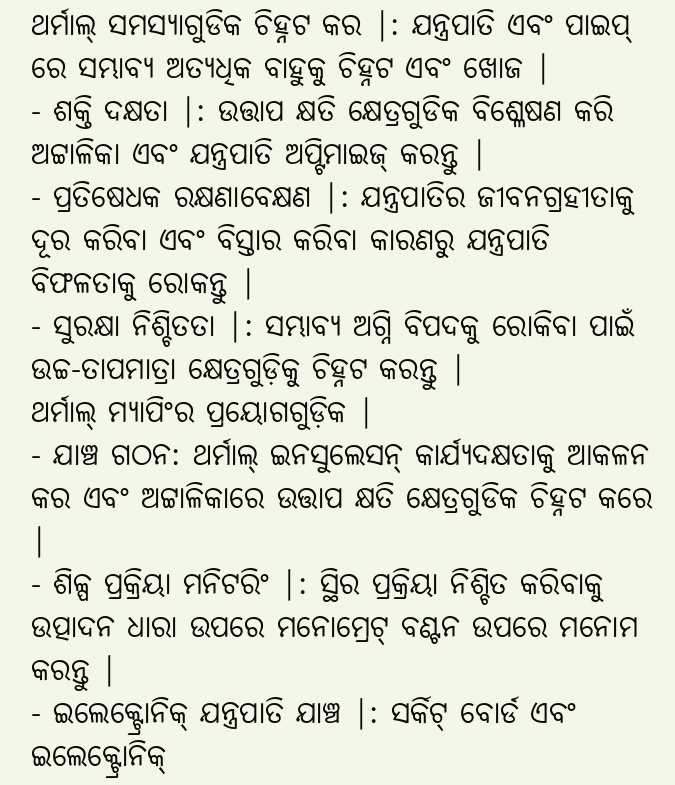ଥର୍ମାଲ୍ ସମସ୍ୟାଗୁଡିକ ଚିହ୍ନଟ କର |: ଯନ୍ତ୍ରପାତି ଏବଂ ପାଇପ୍ ରେ ସମ୍ଭାବ୍ୟ ଅତ୍ୟଧିକ ବାହୁକୁ ଚିହ୍ନଟ ଏବଂ ଖୋଜ |
- ଶକ୍ତି ଦକ୍ଷତା |: ଉତ୍ତାପ କ୍ଷତି କ୍ଷେତ୍ରଗୁଡିକ ବିଶ୍ଳେଷଣ କରି ଅଟ୍ଟାଳିକା ଏବଂ ଯନ୍ତ୍ରପାତି ଅପ୍ଟିମାଇଜ୍ କରନ୍ତୁ |
- ପ୍ରତିଷେଧକ ରକ୍ଷଣାବେକ୍ଷଣ |: ଯନ୍ତ୍ରପାତିର ଜୀବନଗ୍ରହୀତାକୁ ଦୂର କରିବା ଏବଂ ବିସ୍ତାର କରିବା କାରଣରୁ ଯନ୍ତ୍ରପାତି ବିଫଳତାକୁ ରୋକନ୍ତୁ |
- ସୁରକ୍ଷା ନିଶ୍ଚିତତା |: ସମ୍ଭାବ୍ୟ ଅଗ୍ନି ବିପଦକୁ ରୋକିବା ପାଇଁ ଉଚ୍ଚ-ତାପମାତ୍ରା କ୍ଷେତ୍ରଗୁଡ଼ିକୁ ଚିହ୍ନଟ କରନ୍ତୁ |
ଥର୍ମାଲ୍ ମ୍ୟାପିଂର ପ୍ରୟୋଗଗୁଡ଼ିକ |
- ଯାଞ୍ଚ ଗଠନ: ଥର୍ମାଲ୍ ଇନସୁଲେସନ୍ କାର୍ଯ୍ୟଦକ୍ଷତାକୁ ଆକଳନ କର ଏବଂ ଅଟ୍ଟାଳିକାରେ ଉତ୍ତାପ କ୍ଷତି କ୍ଷେତ୍ରଗୁଡିକ ଚିହ୍ନଟ କରେ |
- ଶିଳ୍ପ ପ୍ରକ୍ରିୟା ମନିଟରିଂ |: ସ୍ଥିର ପ୍ରକ୍ରିୟା ନିଶ୍ଚିତ କରିବାକୁ ଉତ୍ପାଦନ ଧାରା ଉପରେ ମନୋମ୍ରେଟ୍ ବଣ୍ଟନ ଉପରେ ମନୋମ କରନ୍ତୁ |
- ଇଲେକ୍ଟ୍ରୋନିକ୍ ଯନ୍ତ୍ରପାତି ଯାଞ୍ଚ |: ସର୍କିଟ୍ ବୋର୍ଡ ଏବଂ ଇଲେକ୍ଟ୍ରୋନିକ୍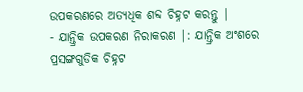ଉପକରଣରେ ଅତ୍ୟଧିକ ଶବ୍ଦ ଚିହ୍ନଟ କରନ୍ତୁ |
- ଯାନ୍ତ୍ରିକ ଉପକରଣ ନିରାକରଣ |: ଯାନ୍ତ୍ରିକ ଅଂଶରେ ପ୍ରସଙ୍ଗଗୁଡିକ ଚିହ୍ନଟ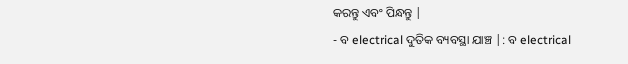କରନ୍ତୁ ଏବଂ ପିନ୍ଧନ୍ତୁ |
- ବ electrical ଦୁତିକ ବ୍ୟବସ୍ଥା ଯାଞ୍ଚ |: ବ electrical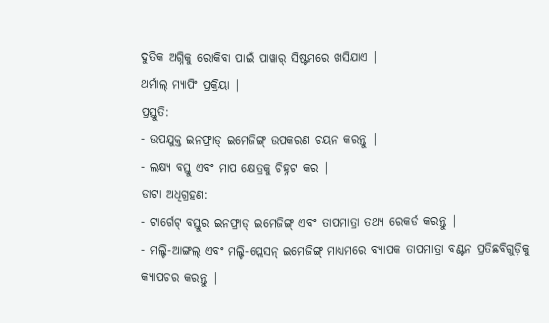ଦୁତିକ ଅଗ୍ନିକୁ ରୋକିବା ପାଇଁ ପାୱାର୍ ସିଷ୍ଟମରେ ଖସିଯାଏ |
ଥର୍ମାଲ୍ ମ୍ୟାପିଂ ପ୍ରକ୍ରିୟା |
ପ୍ରସ୍ତୁତି:
- ଉପଯୁକ୍ତ ଇନଫ୍ରାଡ୍ ଇମେଜିଙ୍ଗ୍ ଉପକରଣ ଚୟନ କରନ୍ତୁ |
- ଲକ୍ଷ୍ୟ ବସ୍ତୁ ଏବଂ ମାପ କ୍ଷେତ୍ରକୁ ଚିହ୍ନଟ କର |
ଡାଟା ଅଧିଗ୍ରହଣ:
- ଟାର୍ଗେଟ୍ ବସ୍ତୁର ଇନଫ୍ରାଡ୍ ଇମେଜିଙ୍ଗ୍ ଏବଂ ତାପମାତ୍ରା ତଥ୍ୟ ରେକର୍ଡ କରନ୍ତୁ |
- ମଲ୍ଟି-ଆଙ୍ଗଲ୍ ଏବଂ ମଲ୍ଟି-ପ୍ଲେସନ୍ ଇମେଜିଙ୍ଗ୍ ମାଧ୍ୟମରେ ବ୍ୟାପକ ତାପମାତ୍ରା ବଣ୍ଟନ ପ୍ରତିଛବିଗୁଡ଼ିକୁ କ୍ୟାପଚର କରନ୍ତୁ |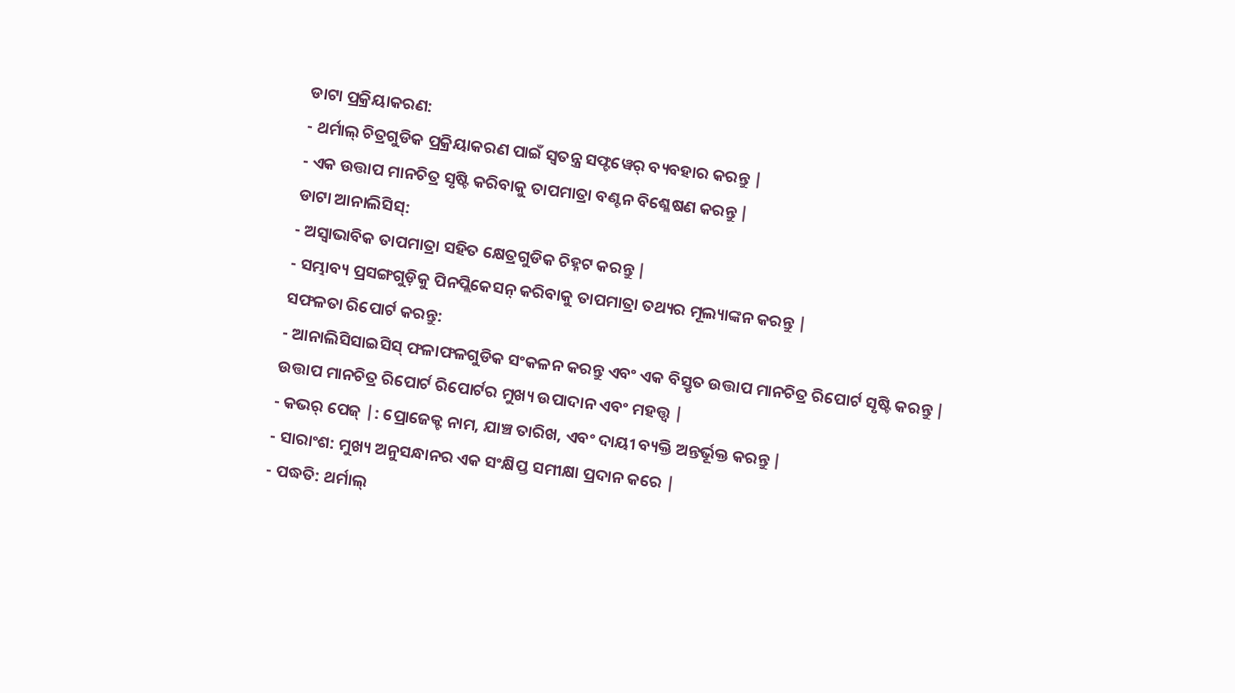ଡାଟା ପ୍ରକ୍ରିୟାକରଣ:
- ଥର୍ମାଲ୍ ଚିତ୍ରଗୁଡିକ ପ୍ରକ୍ରିୟାକରଣ ପାଇଁ ସ୍ୱତନ୍ତ୍ର ସଫ୍ଟୱେର୍ ବ୍ୟବହାର କରନ୍ତୁ |
- ଏକ ଉତ୍ତାପ ମାନଚିତ୍ର ସୃଷ୍ଟି କରିବାକୁ ତାପମାତ୍ରା ବଣ୍ଟନ ବିଶ୍ଳେଷଣ କରନ୍ତୁ |
ଡାଟା ଆନାଲିସିସ୍:
- ଅସ୍ୱାଭାବିକ ତାପମାତ୍ରା ସହିତ କ୍ଷେତ୍ରଗୁଡିକ ଚିହ୍ନଟ କରନ୍ତୁ |
- ସମ୍ଭାବ୍ୟ ପ୍ରସଙ୍ଗଗୁଡ଼ିକୁ ପିନପ୍ଲିକେସନ୍ କରିବାକୁ ତାପମାତ୍ରା ତଥ୍ୟର ମୂଲ୍ୟାଙ୍କନ କରନ୍ତୁ |
ସଫଳତା ରିପୋର୍ଟ କରନ୍ତୁ:
- ଆନାଲିସିସାଇସିସ୍ ଫଳାଫଳଗୁଡିକ ସଂକଳନ କରନ୍ତୁ ଏବଂ ଏକ ବିସ୍ତୃତ ଉତ୍ତାପ ମାନଚିତ୍ର ରିପୋର୍ଟ ସୃଷ୍ଟି କରନ୍ତୁ |
ଉତ୍ତାପ ମାନଚିତ୍ର ରିପୋର୍ଟ ରିପୋର୍ଟର ମୁଖ୍ୟ ଉପାଦାନ ଏବଂ ମହତ୍ତ୍ୱ |
- କଭର୍ ପେଜ୍ |: ପ୍ରୋଜେକ୍ଟ ନାମ, ଯାଞ୍ଚ ତାରିଖ, ଏବଂ ଦାୟୀ ବ୍ୟକ୍ତି ଅନ୍ତର୍ଭୂକ୍ତ କରନ୍ତୁ |
- ସାରାଂଶ: ମୁଖ୍ୟ ଅନୁସନ୍ଧାନର ଏକ ସଂକ୍ଷିପ୍ତ ସମୀକ୍ଷା ପ୍ରଦାନ କରେ |
- ପଦ୍ଧତି: ଥର୍ମାଲ୍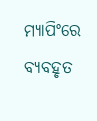ମ୍ୟାପିଂରେ ବ୍ୟବହୃତ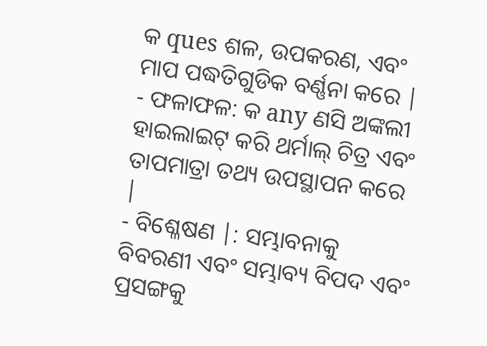କ ques ଶଳ, ଉପକରଣ, ଏବଂ ମାପ ପଦ୍ଧତିଗୁଡିକ ବର୍ଣ୍ଣନା କରେ |
- ଫଳାଫଳ: କ any ଣସି ଅଙ୍କଲୀ ହାଇଲାଇଟ୍ କରି ଥର୍ମାଲ୍ ଚିତ୍ର ଏବଂ ତାପମାତ୍ରା ତଥ୍ୟ ଉପସ୍ଥାପନ କରେ |
- ବିଶ୍ଳେଷଣ |: ସମ୍ଭାବନାକୁ ବିବରଣୀ ଏବଂ ସମ୍ଭାବ୍ୟ ବିପଦ ଏବଂ ପ୍ରସଙ୍ଗକୁ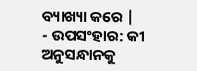ବ୍ୟାଖ୍ୟା କରେ |
- ଉପସଂହାର: କୀ ଅନୁସନ୍ଧାନକୁ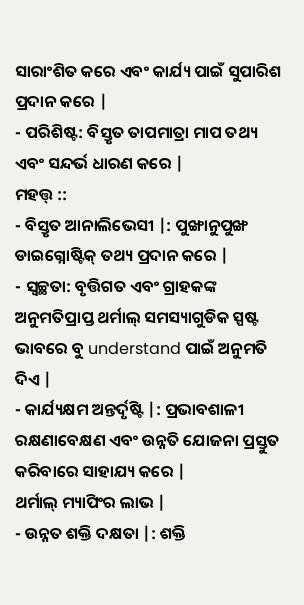ସାରାଂଶିତ କରେ ଏବଂ କାର୍ଯ୍ୟ ପାଇଁ ସୁପାରିଶ ପ୍ରଦାନ କରେ |
- ପରିଶିଷ୍ଟ: ବିସ୍ତୃତ ତାପମାତ୍ରା ମାପ ତଥ୍ୟ ଏବଂ ସନ୍ଦର୍ଭ ଧାରଣ କରେ |
ମହତ୍ତ୍ ::
- ବିସ୍ତୃତ ଆନାଲିଭେସୀ |: ପୁଙ୍ଖାନୁପୁଙ୍ଖ ଡାଇଗ୍ନୋଷ୍ଟିକ୍ ତଥ୍ୟ ପ୍ରଦାନ କରେ |
- ସ୍ୱଚ୍ଛତା: ବୃତ୍ତିଗତ ଏବଂ ଗ୍ରାହକଙ୍କ ଅନୁମତିପ୍ରାପ୍ତ ଥର୍ମାଲ୍ ସମସ୍ୟାଗୁଡିକ ସ୍ପଷ୍ଟ ଭାବରେ ବୁ understand ପାଇଁ ଅନୁମତି ଦିଏ |
- କାର୍ଯ୍ୟକ୍ଷମ ଅନ୍ତର୍ଦୃଷ୍ଟି |: ପ୍ରଭାବଶାଳୀ ରକ୍ଷଣାବେକ୍ଷଣ ଏବଂ ଉନ୍ନତି ଯୋଜନା ପ୍ରସ୍ତୁତ କରିବାରେ ସାହାଯ୍ୟ କରେ |
ଥର୍ମାଲ୍ ମ୍ୟାପିଂର ଲାଭ |
- ଉନ୍ନତ ଶକ୍ତି ଦକ୍ଷତା |: ଶକ୍ତି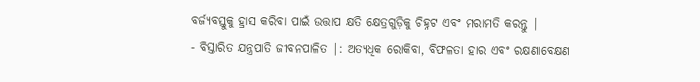ବର୍ଜ୍ୟବସ୍ତୁକୁ ହ୍ରାସ କରିବା ପାଇଁ ଉତ୍ତାପ କ୍ଷତି କ୍ଷେତ୍ରଗୁଡ଼ିକୁ ଚିହ୍ନଟ ଏବଂ ମରାମତି କରନ୍ତୁ |
- ବିସ୍ତାରିତ ଯନ୍ତ୍ରପାତି ଜୀବନପାଳିତ |: ଅତ୍ୟଧିକ ରୋକିବା, ବିଫଳତା ହାର ଏବଂ ରକ୍ଷଣାବେକ୍ଷଣ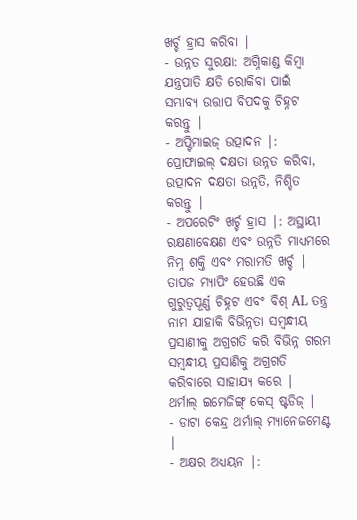ଖର୍ଚ୍ଚ ହ୍ରାସ କରିବା |
- ଉନ୍ନତ ସୁରକ୍ଷା: ଅଗ୍ନିକାଣ୍ଡ କିମ୍ବା ଯନ୍ତ୍ରପାତି କ୍ଷତି ରୋକିବା ପାଇଁ ସମ୍ଭାବ୍ୟ ଉତ୍ତାପ ବିପଦକୁ ଚିହ୍ନଟ କରନ୍ତୁ |
- ଅପ୍ଟିମାଇଜ୍ ଉତ୍ପାଦନ |: ପ୍ରୋଫାଇଲ୍ ଦକ୍ଷତା ଉନ୍ନତ କରିବା, ଉତ୍ପାଦନ ଦକ୍ଷତା ଉନ୍ନତି, ନିଶ୍ଚିତ କରନ୍ତୁ |
- ଅପରେଟିଂ ଖର୍ଚ୍ଚ ହ୍ରାସ |: ଅସ୍ଥାୟୀ ରକ୍ଷଣାବେକ୍ଷଣ ଏବଂ ଉନ୍ନତି ମାଧ୍ୟମରେ ନିମ୍ନ ଶକ୍ତି ଏବଂ ମରାମତି ଖର୍ଚ୍ଚ |
ତାପଜ ମ୍ୟାପିଂ ହେଉଛି ଏକ ଗୁରୁତ୍ୱପୂର୍ଣ୍ଣ ଚିହ୍ନଟ ଏବଂ ବିଶ୍ AL ତନ୍ତ୍ର ନାମ ଯାହାକି ବିଭିନ୍ନତା ସମ୍ବନ୍ଧୀୟ ପ୍ରସାଣୀକୁ ଅଗ୍ରଗତି କରି ବିଭିନ୍ନ ଗରମ ସମ୍ବନ୍ଧୀୟ ପ୍ରସାଣିକୁ ଅଗ୍ରଗତି କରିବାରେ ସାହାଯ୍ୟ କରେ |
ଥର୍ମାଲ୍ ଇମେଜିଙ୍ଗ୍ କେସ୍ ଷ୍ଟଡିଜ୍ |
- ଡାଟା କେନ୍ଦ୍ର ଥର୍ମାଲ୍ ମ୍ୟାନେଜମେଣ୍ଟ |
- ଅକ୍ଷର ଅଧ୍ୟୟନ |: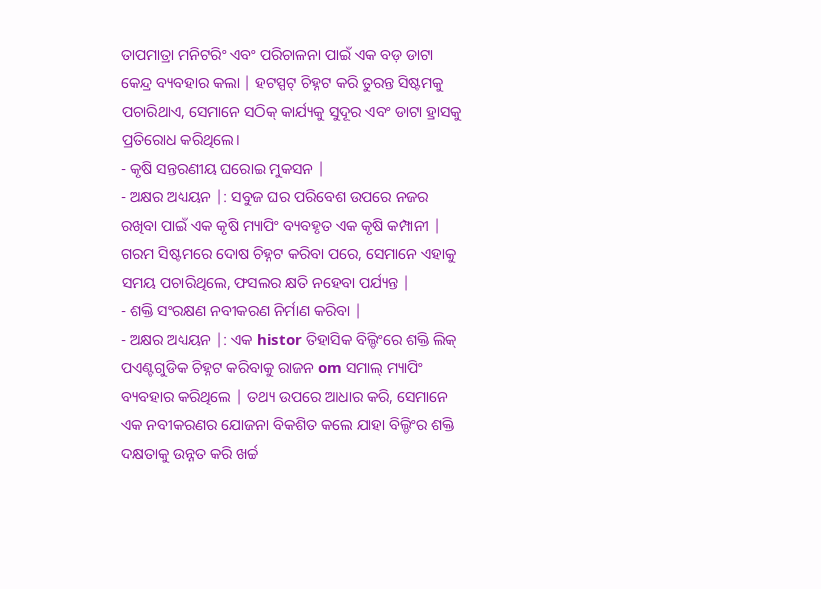ତାପମାତ୍ରା ମନିଟରିଂ ଏବଂ ପରିଚାଳନା ପାଇଁ ଏକ ବଡ଼ ଡାଟା କେନ୍ଦ୍ର ବ୍ୟବହାର କଲା | ହଟସ୍ପଟ୍ ଚିହ୍ନଟ କରି ତୁରନ୍ତ ସିଷ୍ଟମକୁ ପଚାରିଥାଏ, ସେମାନେ ସଠିକ୍ କାର୍ଯ୍ୟକୁ ସୁଦୂର ଏବଂ ଡାଟା ହ୍ରାସକୁ ପ୍ରତିରୋଧ କରିଥିଲେ।
- କୃଷି ସନ୍ତରଣୀୟ ଘରୋଇ ମୁକସନ |
- ଅକ୍ଷର ଅଧ୍ୟୟନ |: ସବୁଜ ଘର ପରିବେଶ ଉପରେ ନଜର ରଖିବା ପାଇଁ ଏକ କୃଷି ମ୍ୟାପିଂ ବ୍ୟବହୃତ ଏକ କୃଷି କମ୍ପାନୀ | ଗରମ ସିଷ୍ଟମରେ ଦୋଷ ଚିହ୍ନଟ କରିବା ପରେ, ସେମାନେ ଏହାକୁ ସମୟ ପଚାରିଥିଲେ, ଫସଲର କ୍ଷତି ନହେବା ପର୍ଯ୍ୟନ୍ତ |
- ଶକ୍ତି ସଂରକ୍ଷଣ ନବୀକରଣ ନିର୍ମାଣ କରିବା |
- ଅକ୍ଷର ଅଧ୍ୟୟନ |: ଏକ histor ତିହାସିକ ବିଲ୍ଡିଂରେ ଶକ୍ତି ଲିକ୍ ପଏଣ୍ଟଗୁଡିକ ଚିହ୍ନଟ କରିବାକୁ ରାଜନ om ସମାଲ୍ ମ୍ୟାପିଂ ବ୍ୟବହାର କରିଥିଲେ | ତଥ୍ୟ ଉପରେ ଆଧାର କରି, ସେମାନେ ଏକ ନବୀକରଣର ଯୋଜନା ବିକଶିତ କଲେ ଯାହା ବିଲ୍ଡିଂର ଶକ୍ତି ଦକ୍ଷତାକୁ ଉନ୍ନତ କରି ଖର୍ଚ୍ଚ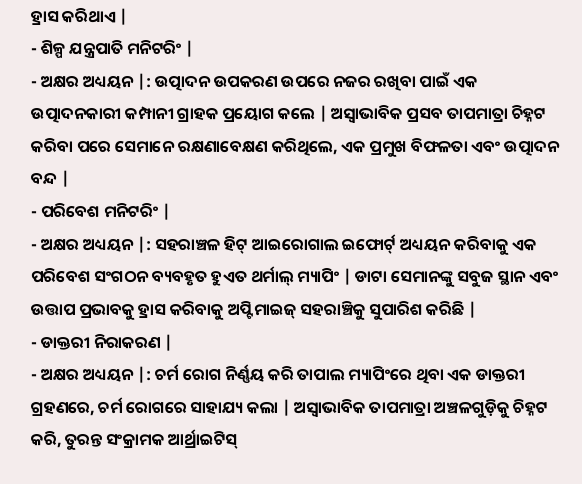ହ୍ରାସ କରିଥାଏ |
- ଶିଳ୍ପ ଯନ୍ତ୍ରପାତି ମନିଟରିଂ |
- ଅକ୍ଷର ଅଧ୍ୟୟନ |: ଉତ୍ପାଦନ ଉପକରଣ ଉପରେ ନଜର ରଖିବା ପାଇଁ ଏକ ଉତ୍ପାଦନକାରୀ କମ୍ପାନୀ ଗ୍ରାହକ ପ୍ରୟୋଗ କଲେ | ଅସ୍ୱାଭାବିକ ପ୍ରସବ ତାପମାତ୍ରା ଚିହ୍ନଟ କରିବା ପରେ ସେମାନେ ରକ୍ଷଣାବେକ୍ଷଣ କରିଥିଲେ, ଏକ ପ୍ରମୁଖ ବିଫଳତା ଏବଂ ଉତ୍ପାଦନ ବନ୍ଦ |
- ପରିବେଶ ମନିଟରିଂ |
- ଅକ୍ଷର ଅଧ୍ୟୟନ |: ସହରାଞ୍ଚଳ ହିଟ୍ ଆଇରୋଗାଲ ଇଫୋର୍ଟ୍ ଅଧ୍ୟୟନ କରିବାକୁ ଏକ ପରିବେଶ ସଂଗଠନ ବ୍ୟବହୃତ ହୁଏତ ଥର୍ମାଲ୍ ମ୍ୟାପିଂ | ଡାଟା ସେମାନଙ୍କୁ ସବୁଜ ସ୍ଥାନ ଏବଂ ଉତ୍ତାପ ପ୍ରଭାବକୁ ହ୍ରାସ କରିବାକୁ ଅପ୍ଟିମାଇଜ୍ ସହରାଞ୍ଚିକୁ ସୁପାରିଶ କରିଛି |
- ଡାକ୍ତରୀ ନିରାକରଣ |
- ଅକ୍ଷର ଅଧ୍ୟୟନ |: ଚର୍ମ ରୋଗ ନିର୍ଣ୍ଣୟ କରି ତାପାଲ ମ୍ୟାପିଂରେ ଥିବା ଏକ ଡାକ୍ତରୀ ଗ୍ରହଣରେ, ଚର୍ମ ରୋଗରେ ସାହାଯ୍ୟ କଲା | ଅସ୍ୱାଭାବିକ ତାପମାତ୍ରା ଅଞ୍ଚଳଗୁଡ଼ିକୁ ଚିହ୍ନଟ କରି, ତୁରନ୍ତ ସଂକ୍ରାମକ ଆର୍ଥ୍ରାଇଟିସ୍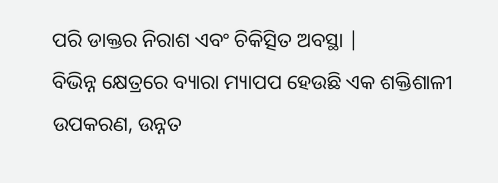ପରି ଡାକ୍ତର ନିରାଶ ଏବଂ ଚିକିତ୍ସିତ ଅବସ୍ଥା |
ବିଭିନ୍ନ କ୍ଷେତ୍ରରେ ବ୍ୟାରା ମ୍ୟାପପ ହେଉଛି ଏକ ଶକ୍ତିଶାଳୀ ଉପକରଣ, ଉନ୍ନତ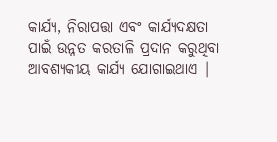କାର୍ଯ୍ୟ, ନିରାପତ୍ତା ଏବଂ କାର୍ଯ୍ୟଦକ୍ଷତା ପାଇଁ ଉନ୍ନତ କରତାଳି ପ୍ରଦାନ କରୁଥିବା ଆବଶ୍ୟକୀୟ କାର୍ଯ୍ୟ ଯୋଗାଇଥାଏ |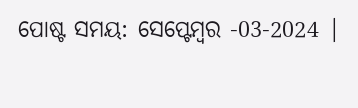ପୋଷ୍ଟ ସମୟ: ସେପ୍ଟେମ୍ବର -03-2024 |